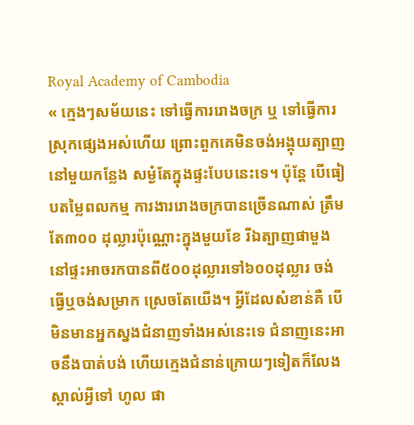Royal Academy of Cambodia
« ក្មេងៗសម័យនេះ ទៅធ្វើការរោងចក្រ ឬ ទៅធ្វើការស្រុកផ្សេងអស់ហើយ ព្រោះពួកគេមិនចង់អង្គុយត្បាញនៅមួយកន្លែង សម្ងំតែក្នុងផ្ទះបែបនេះទេ។ ប៉ុន្តែ បើធៀបតម្លៃពលកម្ម ការងាររោងចក្របានច្រើនណាស់ ត្រឹម តែ៣០០ ដុល្លារប៉ុណ្ណោះក្នុងមួយខែ រីឯត្បាញផាមួងនៅផ្ទះអាចរកបានពី៥០០ដុល្លារទៅ៦០០ដុល្លារ ចង់ធ្វើឬចង់សម្រាក ស្រេចតែយើង។ អ្វីដែលសំខាន់គឺ បើមិនមានអ្នកស្នងជំនាញទាំងអស់នេះទេ ជំនាញនេះអាចនឹងបាត់បង់ ហើយក្មេងជំនាន់ក្រោយៗទៀតក៏លែងស្គាល់អ្វីទៅ ហូល ផា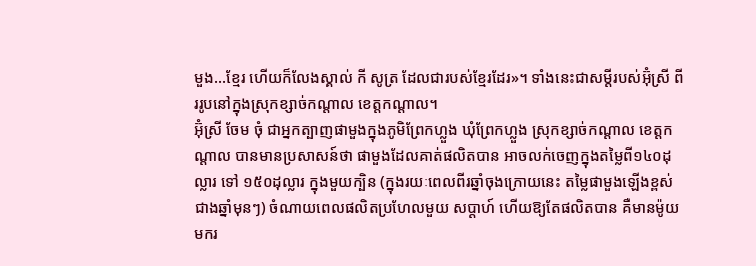មួង...ខ្មែរ ហើយក៏លែងស្គាល់ កី សូត្រ ដែលជារបស់ខ្មែរដែរ»។ ទាំងនេះជាសម្តីរបស់អ៊ុំស្រី ពីររូបនៅក្នុងស្រុកខ្សាច់កណ្តាល ខេត្តកណ្តាល។
អ៊ុំស្រី ចែម ចុំ ជាអ្នកត្បាញផាមួងក្នុងភូមិព្រែកហ្លួង ឃុំព្រែកហ្លួង ស្រុកខ្សាច់កណ្តាល ខេត្តកណ្តាល បានមានប្រសាសន៍ថា ផាមួងដែលគាត់ផលិតបាន អាចលក់ចេញក្នុងតម្លៃពី១៤០ដុល្លារ ទៅ ១៥០ដុល្លារ ក្នុងមួយក្បិន (ក្នុងរយៈពេលពីរឆ្នាំចុងក្រោយនេះ តម្លៃផាមួងឡើងខ្ពស់ជាងឆ្នាំមុនៗ) ចំណាយពេលផលិតប្រហែលមួយ សប្តាហ៍ ហើយឱ្យតែផលិតបាន គឺមានម៉ូយមករ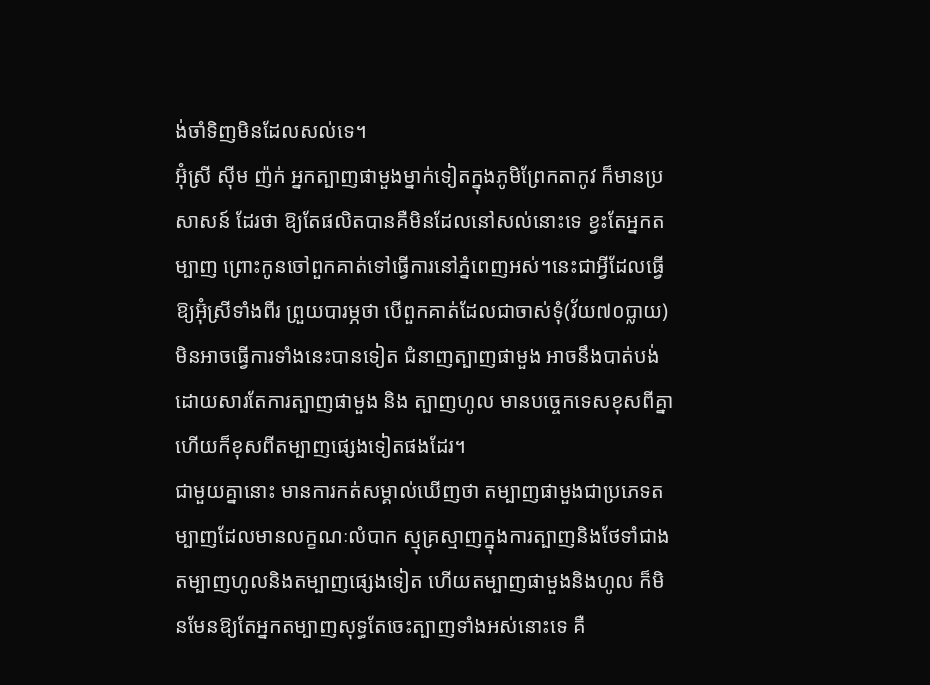ង់ចាំទិញមិនដែលសល់ទេ។
អ៊ុំស្រី ស៊ីម ញ៉ក់ អ្នកត្បាញផាមួងម្នាក់ទៀតក្នុងភូមិព្រែកតាកូវ ក៏មានប្រសាសន៍ ដែរថា ឱ្យតែផលិតបានគឺមិនដែលនៅសល់នោះទេ ខ្វះតែអ្នកតម្បាញ ព្រោះកូនចៅពួកគាត់ទៅធ្វើការនៅភ្នំពេញអស់។នេះជាអ្វីដែលធ្វើឱ្យអ៊ុំស្រីទាំងពីរ ព្រួយបារម្ភថា បើពួកគាត់ដែលជាចាស់ទុំ(វ័យ៧០ប្លាយ) មិនអាចធ្វើការទាំងនេះបានទៀត ជំនាញត្បាញផាមួង អាចនឹងបាត់បង់ ដោយសារតែការត្បាញផាមួង និង ត្បាញហូល មានបច្ចេកទេសខុសពីគ្នា ហើយក៏ខុសពីតម្បាញផ្សេងទៀតផងដែរ។
ជាមួយគ្នានោះ មានការកត់សម្គាល់ឃើញថា តម្បាញផាមួងជាប្រភេទតម្បាញដែលមានលក្ខណៈលំបាក ស្មុគ្រស្មាញក្នុងការត្បាញនិងថែទាំជាងតម្បាញហូលនិងតម្បាញផ្សេងទៀត ហើយតម្បាញផាមួងនិងហូល ក៏មិនមែនឱ្យតែអ្នកតម្បាញសុទ្ធតែចេះត្បាញទាំងអស់នោះទេ គឺ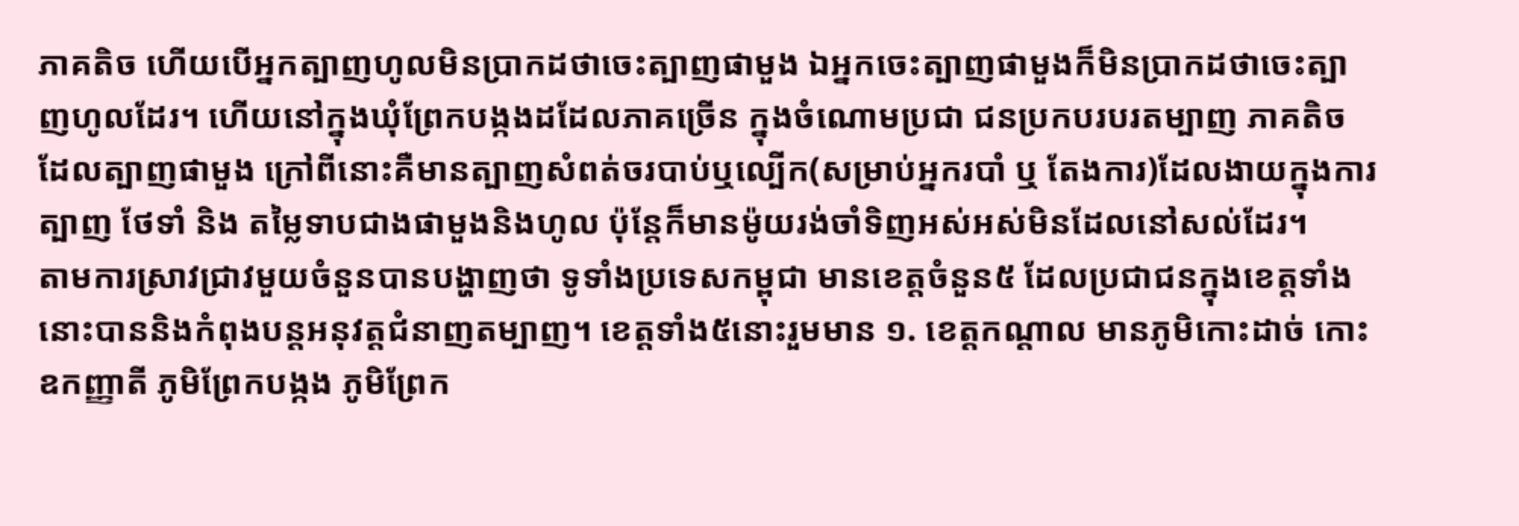ភាគតិច ហើយបើអ្នកត្បាញហូលមិនប្រាកដថាចេះត្បាញផាមួង ឯអ្នកចេះត្បាញផាមួងក៏មិនប្រាកដថាចេះត្បាញហូលដែរ។ ហើយនៅក្នុងឃុំព្រែកបង្កងដដែលភាគច្រើន ក្នុងចំណោមប្រជា ជនប្រកបរបរតម្បាញ ភាគតិចដែលត្បាញផាមួង ក្រៅពីនោះគឺមានត្បាញសំពត់ចរបាប់ឬល្បើក(សម្រាប់អ្នករបាំ ឬ តែងការ)ដែលងាយក្នុងការត្បាញ ថែទាំ និង តម្លៃទាបជាងផាមួងនិងហូល ប៉ុន្តែក៏មានម៉ូយរង់ចាំទិញអស់អស់មិនដែលនៅសល់ដែរ។
តាមការស្រាវជ្រាវមួយចំនួនបានបង្ហាញថា ទូទាំងប្រទេសកម្ពុជា មានខេត្តចំនួន៥ ដែលប្រជាជនក្នុងខេត្តទាំងនោះបាននិងកំពុងបន្តអនុវត្តជំនាញតម្បាញ។ ខេត្តទាំង៥នោះរួមមាន ១. ខេត្តកណ្តាល មានភូមិកោះដាច់ កោះឧកញ្ញាតី ភូមិព្រែកបង្កង ភូមិព្រែក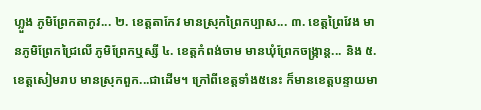ហ្លួង ភូមិព្រែកតាកូវ... ២. ខេត្តតាកែវ មានស្រុកព្រៃកប្បាស... ៣. ខេត្តព្រៃវែង មានភូមិព្រែកជ្រៃលើ ភូមិព្រែកឬស្សី ៤. ខេត្តកំពង់ចាម មានឃុំព្រែកចង្ក្រាន្ត... និង ៥. ខេត្តសៀមរាប មានស្រុកពួក...ជាដើម។ ក្រៅពីខេត្តទាំង៥នេះ ក៏មានខេត្តបន្ទាយមា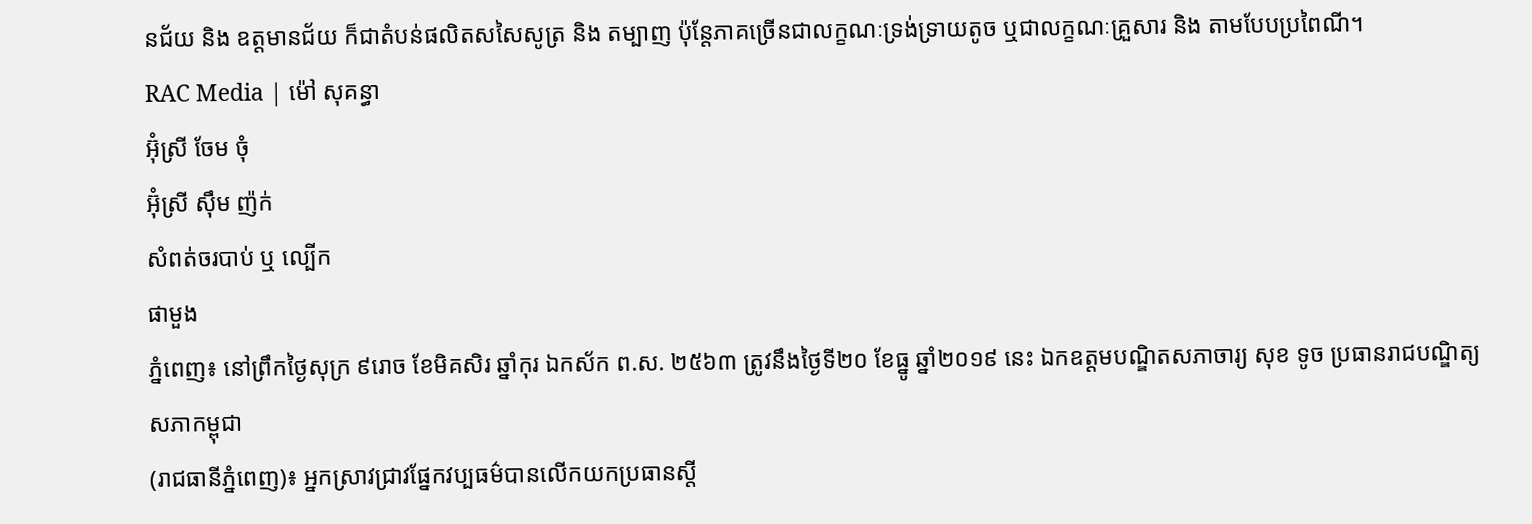នជ័យ និង ឧត្តមានជ័យ ក៏ជាតំបន់ផលិតសសៃសូត្រ និង តម្បាញ ប៉ុន្តែភាគច្រើនជាលក្ខណៈទ្រង់ទ្រាយតូច ឬជាលក្ខណៈគ្រួសារ និង តាមបែបប្រពៃណី។
RAC Media | ម៉ៅ សុគន្ធា
អ៊ុំស្រី ចែម ចុំ
អ៊ុំស្រី ស៊ឹម ញ៉ក់
សំពត់ចរបាប់ ឬ ល្បើក
ផាមួង
ភ្នំពេញ៖ នៅព្រឹកថ្ងៃសុក្រ ៩រោច ខែមិគសិរ ឆ្នាំកុរ ឯកស័ក ព.ស. ២៥៦៣ ត្រូវនឹងថ្ងៃទី២០ ខែធ្នូ ឆ្នាំ២០១៩ នេះ ឯកឧត្ដមបណ្ឌិតសភាចារ្យ សុខ ទូច ប្រធានរាជបណ្ឌិត្យសភាកម្ពុជា
(រាជធានីភ្នំពេញ)៖ អ្នកស្រាវជ្រាវផ្នែកវប្បធម៌បានលើកយកប្រធានស្តី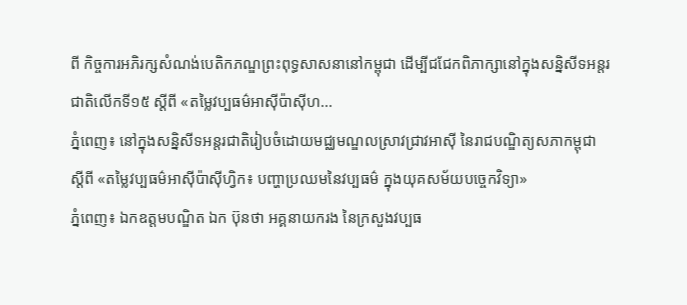ពី កិច្ចការអភិរក្សសំណង់បេតិកភណ្ឌព្រះពុទ្ធសាសនានៅកម្ពុជា ដើម្បីជជែកពិភាក្សានៅក្នុងសន្និសីទអន្តរជាតិលើកទី១៥ ស្តីពី «តម្លៃវប្បធម៌អាស៊ីប៉ាស៊ីហ...
ភ្នំពេញ៖ នៅក្នុងសន្និសីទអន្តរជាតិរៀបចំដោយមជ្ឈមណ្ឌលស្រាវជ្រាវអាស៊ី នៃរាជបណ្ឌិត្យសភាកម្ពុជា ស្ដីពី «តម្លៃវប្បធម៌អាស៊ីប៉ាស៊ីហ្វិក៖ បញ្ហាប្រឈមនៃវប្បធម៌ ក្នុងយុគសម័យបច្ចេកវិទ្យា»
ភ្នំពេញ៖ ឯកឧត្ដមបណ្ឌិត ឯក ប៊ុនថា អគ្គនាយករង នៃក្រសួងវប្បធ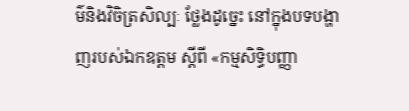ម៌និងវិចិត្រសិល្បៈ ថ្លែងដូច្នេះ នៅក្នុងបទបង្ហាញរបស់ឯកឧត្ដម ស្ដីពី «កម្មសិទ្ធិបញ្ញា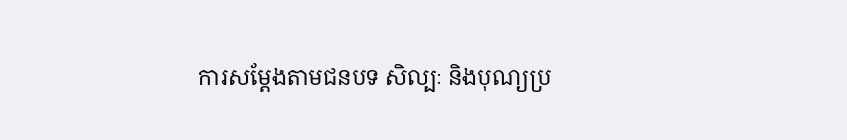ការសម្ដែងតាមជនបទ សិល្បៈ និងបុណ្យប្រ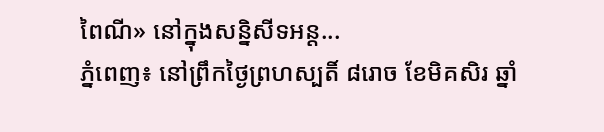ពៃណី» នៅក្នុងសន្និសីទអន្ត...
ភ្នំពេញ៖ នៅព្រឹកថ្ងៃព្រហស្បតិ៍ ៨រោច ខែមិគសិរ ឆ្នាំ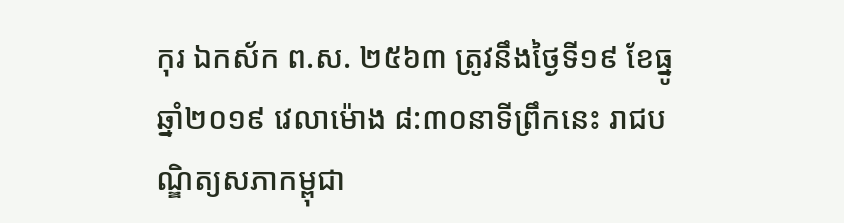កុរ ឯកស័ក ព.ស. ២៥៦៣ ត្រូវនឹងថ្ងៃទី១៩ ខែធ្នូ ឆ្នាំ២០១៩ វេលាម៉ោង ៨:៣០នាទីព្រឹកនេះ រាជបណ្ឌិត្យសភាកម្ពុជា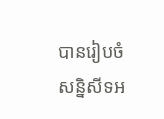បានរៀបចំសន្និសីទអ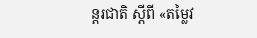ន្តរជាតិ ស្ដីពី «តម្លៃវ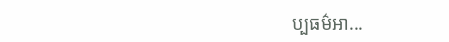ប្បធម៌អា...